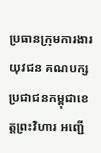ប្រធានក្រុមការងារយុវជន គណបក្សប្រជាជនកម្ពុជាខេត្តព្រះវិហារ អញ្ជើ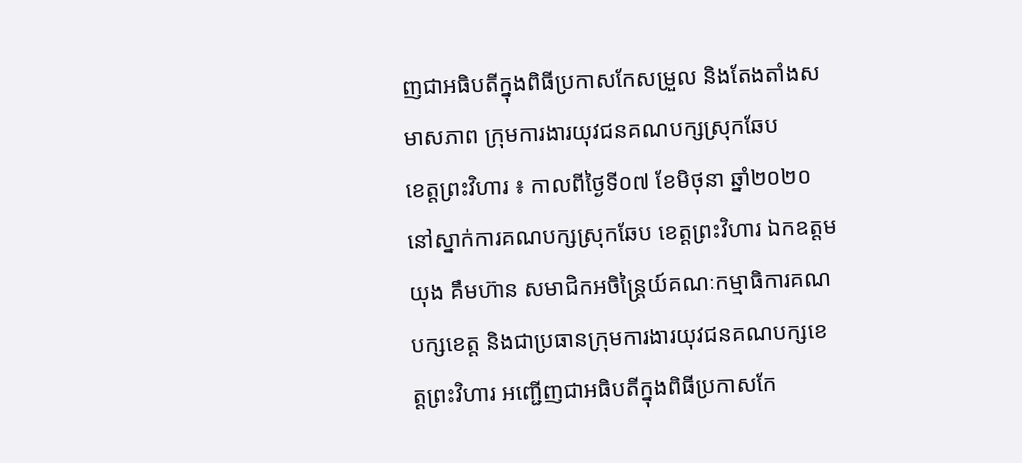ញជាអធិបតីក្នុងពិធីប្រកាសកែសម្រួល និងតែងតាំងសមាសភាព ក្រុមការងារយុវជនគណបក្សស្រុកឆែប
ខេត្តព្រះវិហារ ៖ កាលពីថ្ងៃទី០៧ ខែមិថុនា ឆ្នាំ២០២០ នៅស្នាក់ការគណបក្សស្រុកឆែប ខេត្តព្រះវិហារ ឯកឧត្តម យុង គឹមហ៊ាន សមាជិកអចិន្ត្រៃយ៍គណៈកម្មាធិការគណបក្សខេត្ត និងជាប្រធានក្រុមការងារយុវជនគណបក្សខេត្តព្រះវិហារ អញ្ជើញជាអធិបតីក្នុងពិធីប្រកាសកែ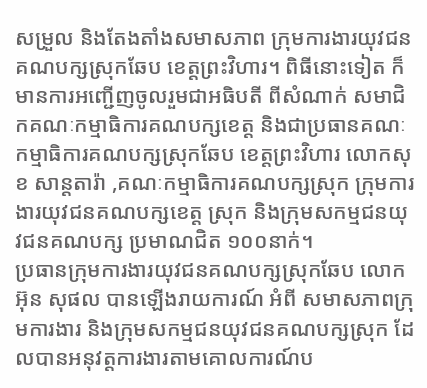សម្រួល និងតែងតាំងសមាសភាព ក្រុមការងារយុវជនគណបក្សស្រុកឆែប ខេត្តព្រះវិហារ។ ពិធីនោះទៀត ក៏មានការអញ្ជើញចូលរួមជាអធិបតី ពីសំណាក់ សមាជិកគណៈកម្មាធិការគណបក្សខេត្ត និងជាប្រធានគណៈកម្មាធិការគណបក្សស្រុកឆែប ខេត្តព្រះវិហារ លោកសុខ សាន្តតារ៉ា ,គណៈកម្មាធិការគណបក្សស្រុក ក្រុមការងារយុវជនគណបក្សខេត្ត ស្រុក និងក្រុមសកម្មជនយុវជនគណបក្ស ប្រមាណជិត ១០០នាក់។
ប្រធានក្រុមការងារយុវជនគណបក្សស្រុកឆែប លោក អ៊ុន សុផល បានឡើងរាយការណ៍ អំពី សមាសភាពក្រុមការងារ និងក្រុមសកម្មជនយុវជនគណបក្សស្រុក ដែលបានអនុវត្តការងារតាមគោលការណ៍ប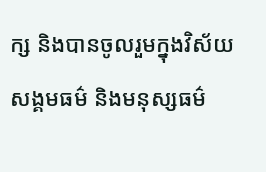ក្ស និងបានចូលរួមក្នុងវិស័យសង្គមធម៌ និងមនុស្សធម៌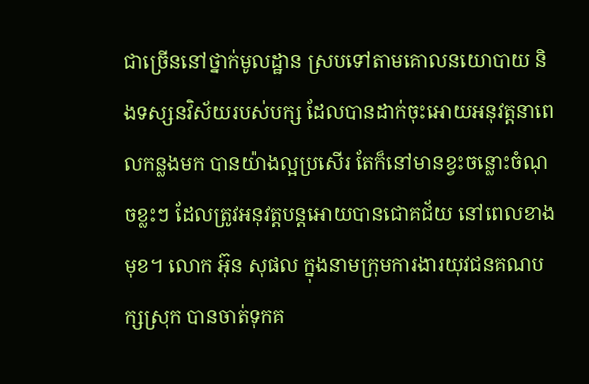ជាច្រើននៅថ្នាក់មូលដ្ឋាន ស្របទៅតាមគោលនយោបាយ និងទស្សនវិស័យរបស់បក្ស ដែលបានដាក់ចុះអោយអនុវត្តនាពេលកន្លងមក បានយ៉ាងល្អប្រសើរ តែក៏នៅមានខ្វះចន្លោះចំណុចខ្លះៗ ដែលត្រូវអនុវត្តបន្តអោយបានជោគជ័យ នៅពេលខាងមុខ។ លោក អ៊ុន សុផល ក្នុងនាមក្រុមការងារយុវជនគណបក្សស្រុក បានចាត់ទុកគ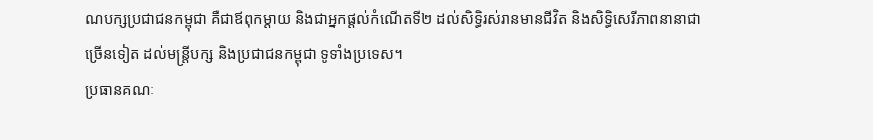ណបក្សប្រជាជនកម្ពុជា គឺជាឪពុកម្តាយ និងជាអ្នកផ្តល់កំណើតទី២ ដល់សិទ្ធិរស់រានមានជីវិត និងសិទ្ធិសេរីភាពនានាជាច្រើនទៀត ដល់មន្ត្រីបក្ស និងប្រជាជនកម្ពុជា ទូទាំងប្រទេស។
ប្រធានគណៈ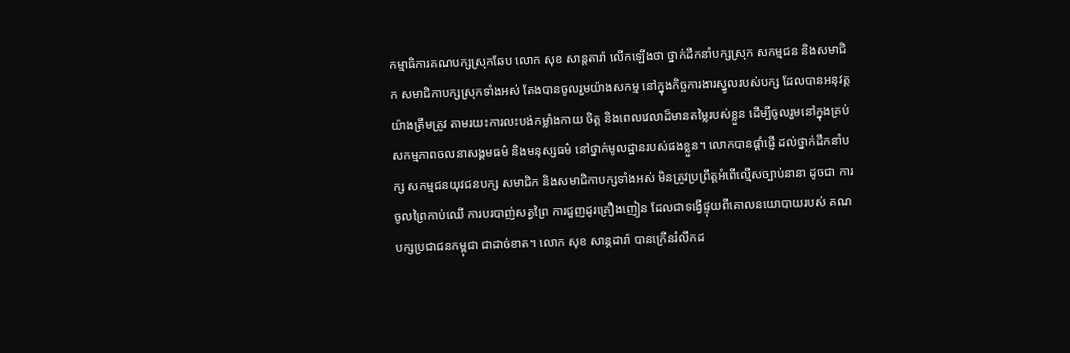កម្មាធិការគណបក្សស្រុកឆែប លោក សុខ សាន្តតារ៉ា លើកឡើងថា ថ្នាក់ដឹកនាំបក្សស្រុក សកម្មជន និងសមាជិក សមាជិកាបក្សស្រុកទាំងអស់ តែងបានចូលរួមយ៉ាងសកម្ម នៅក្នុងកិច្ចការងារស្នូលរបស់បក្ស ដែលបានអនុវត្តយ៉ាងត្រឹមត្រូវ តាមរយះការលះបង់កម្លាំងកាយ ចិត្ត និងពេលវេលាដ៏មានតម្លៃរបស់ខ្លួន ដើម្បីចូលរួមនៅក្នុងគ្រប់សកម្មភាពចលនាសង្គមធម៌ និងមនុស្សធម៌ នៅថ្នាក់មូលដ្ឋានរបស់ផងខ្លួន។ លោកបានផ្តាំផ្ញើ ដល់ថ្នាក់ដឹកនាំបក្ស សកម្មជនយុវជនបក្ស សមាជិក និងសមាជិកាបក្សទាំងអស់ មិនត្រូវប្រព្រឹត្តអំពើល្មើសច្បាប់នានា ដូចជា ការចូលព្រៃកាប់ឈើ ការបរបាញ់សត្វព្រៃ ការជួញដូរគ្រឿងញៀន ដែលជាទង្វើផ្ទុយពីគោលនយោបាយរបស់ គណបក្សប្រជាជនកម្ពុជា ជាដាច់ខាត។ លោក សុខ សាន្តដារ៉ា បានក្រើនរំលឹកដ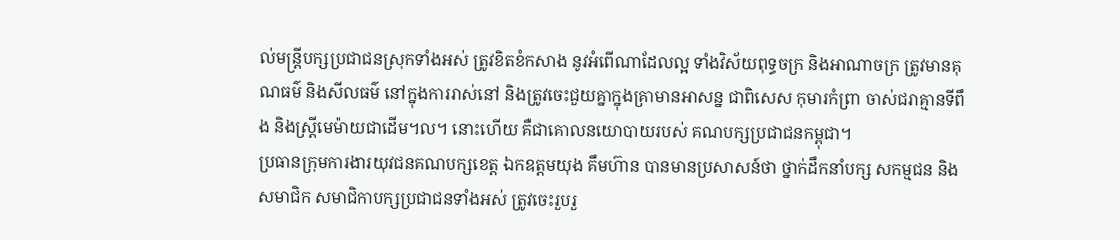ល់មន្ត្រីបក្សប្រជាជនស្រុកទាំងអស់ ត្រូវខិតខំកសាង នូវអំពើណាដែលល្អ ទាំងវិស័យពុទ្ធចក្រ និងអាណាចក្រ ត្រូវមានគុណធម៌ និងសីលធម៌ នៅក្នុងការរាស់នៅ និងត្រូវចេះជួយគ្នាក្នុងគ្រាមានអាសន្ន ជាពិសេស កុមារកំព្រា ចាស់ជរាគ្មានទីពឹង និងស្ត្រីមេម៉ាយជាដើម។ល។ នោះហើយ គឺជាគោលនយោបាយរបស់ គណបក្សប្រជាជនកម្ពុជា។
ប្រធានក្រុមការងារយុវជនគណបក្សខេត្ត ឯកឧត្តមយុង គឹមហ៊ាន បានមានប្រសាសន៍ថា ថ្នាក់ដឹកនាំបក្ស សកម្មជន និងសមាជិក សមាជិកាបក្សប្រជាជនទាំងអស់ ត្រូវចេះរួបរួ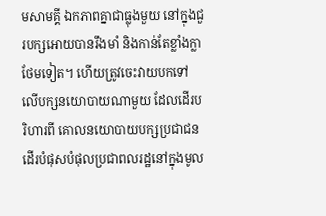មសាមគ្គី ឯកភាពគ្នាជាធ្លុងមួយ នៅក្នុងជួរបក្សអោយបានរឹងមាំ និងកាន់តែខ្លាំងក្លាថែមទៀត។ ហើយត្រូវចេះវាយបកទៅលើបក្សនយោបាយណាមួយ ដែលដើរបរិហារពី គោលនយោបាយបក្សប្រជាជន ដើរបំផុសបំផុលប្រជាពលរដ្ឋនៅក្នុងមូល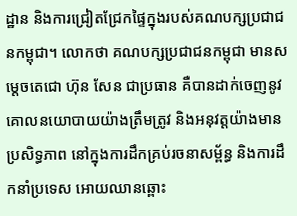ដ្ឋាន និងការជ្រៀតជ្រែកផ្ទៃក្នុងរបស់គណបក្សប្រជាជនកម្ពុជា។ លោកថា គណបក្សប្រជាជនកម្ពុជា មានសម្តេចតេជោ ហ៊ុន សែន ជាប្រធាន គឺបានដាក់ចេញនូវគោលនយោបាយយ៉ាងត្រឹមត្រូវ និងអនុវត្តយ៉ាងមានប្រសិទ្ធភាព នៅក្នុងការដឹកគ្រប់រចនាសម្ព័ន្ធ និងការដឹកនាំប្រទេស អោយឈានឆ្ពោះ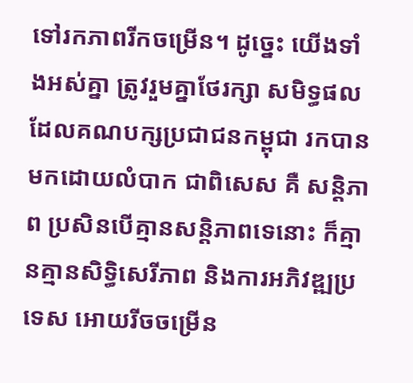ទៅរកភាពរីកចម្រើន។ ដូច្នេះ យើងទាំងអស់គ្នា ត្រូវរួមគ្នាថែរក្សា សមិទ្ធផល ដែលគណបក្សប្រជាជនកម្ពុជា រកបានមកដោយលំបាក ជាពិសេស គឺ សន្តិភាព ប្រសិនបើគ្មានសន្តិភាពទេនោះ ក៏គ្មានគ្មានសិទ្ធិសេរីភាព និងការអភិវឌ្ឍប្រទេស អោយរីចចម្រើន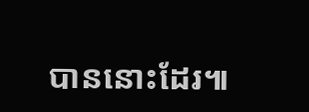បាននោះដែរ៕